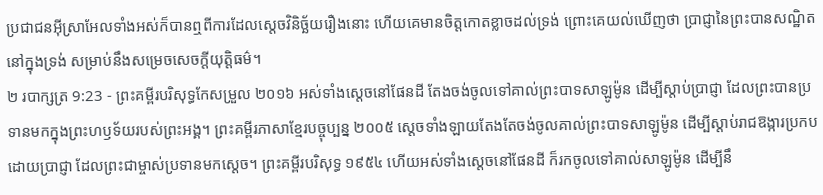ប្រជាជនអ៊ីស្រាអែលទាំងអស់ក៏បានឮពីការដែលស្តេចវិនិច្ឆ័យរឿងនោះ ហើយគេមានចិត្តកោតខ្លាចដល់ទ្រង់ ព្រោះគេយល់ឃើញថា ប្រាជ្ញានៃព្រះបានសណ្ឋិតនៅក្នុងទ្រង់ សម្រាប់នឹងសម្រេចសេចក្ដីយុត្តិធម៌។
២ របាក្សត្រ 9:23 - ព្រះគម្ពីរបរិសុទ្ធកែសម្រួល ២០១៦ អស់ទាំងស្តេចនៅផែនដី តែងចង់ចូលទៅគាល់ព្រះបាទសាឡូម៉ូន ដើម្បីស្តាប់ប្រាជ្ញា ដែលព្រះបានប្រទានមកក្នុងព្រះហឫទ័យរបស់ព្រះអង្គ។ ព្រះគម្ពីរភាសាខ្មែរបច្ចុប្បន្ន ២០០៥ ស្ដេចទាំងឡាយតែងតែចង់ចូលគាល់ព្រះបាទសាឡូម៉ូន ដើម្បីស្ដាប់រាជឱង្ការប្រកបដោយប្រាជ្ញា ដែលព្រះជាម្ចាស់ប្រទានមកស្ដេច។ ព្រះគម្ពីរបរិសុទ្ធ ១៩៥៤ ហើយអស់ទាំងស្តេចនៅផែនដី ក៏រកចូលទៅគាល់សាឡូម៉ូន ដើម្បីនឹ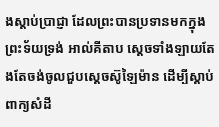ងស្តាប់ប្រាជ្ញា ដែលព្រះបានប្រទានមកក្នុងព្រះទ័យទ្រង់ អាល់គីតាប ស្តេចទាំងឡាយតែងតែចង់ចូលជួបស្តេចស៊ូឡៃម៉ាន ដើម្បីស្តាប់ពាក្យសំដី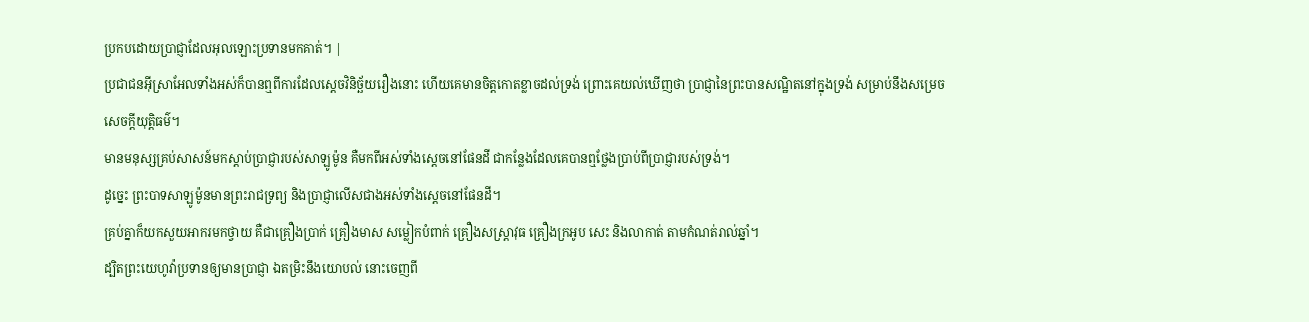ប្រកបដោយប្រាជ្ញាដែលអុលឡោះប្រទានមកគាត់។ |
ប្រជាជនអ៊ីស្រាអែលទាំងអស់ក៏បានឮពីការដែលស្តេចវិនិច្ឆ័យរឿងនោះ ហើយគេមានចិត្តកោតខ្លាចដល់ទ្រង់ ព្រោះគេយល់ឃើញថា ប្រាជ្ញានៃព្រះបានសណ្ឋិតនៅក្នុងទ្រង់ សម្រាប់នឹងសម្រេចសេចក្ដីយុត្តិធម៌។
មានមនុស្សគ្រប់សាសន៍មកស្តាប់ប្រាជ្ញារបស់សាឡូម៉ូន គឺមកពីអស់ទាំងស្តេចនៅផែនដី ជាកន្លែងដែលគេបានឮថ្លែងប្រាប់ពីប្រាជ្ញារបស់ទ្រង់។
ដូច្នេះ ព្រះបាទសាឡូម៉ូនមានព្រះរាជទ្រព្យ និងប្រាជ្ញាលើសជាងអស់ទាំងស្តេចនៅផែនដី។
គ្រប់គ្នាក៏យកសួយអាករមកថ្វាយ គឺជាគ្រឿងប្រាក់ គ្រឿងមាស សម្លៀកបំពាក់ គ្រឿងសស្ត្រាវុធ គ្រឿងក្រអូប សេះ និងលាកាត់ តាមកំណត់រាល់ឆ្នាំ។
ដ្បិតព្រះយេហូវ៉ាប្រទានឲ្យមានប្រាជ្ញា ឯតម្រិះនឹងយោបល់ នោះចេញពី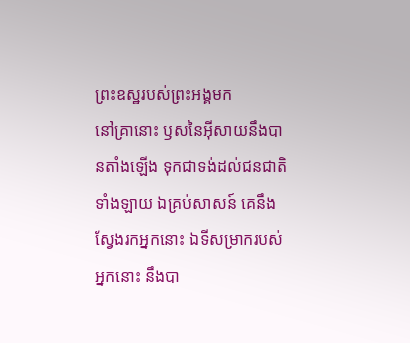ព្រះឧស្ឋរបស់ព្រះអង្គមក
នៅគ្រានោះ ឫសនៃអ៊ីសាយនឹងបានតាំងឡើង ទុកជាទង់ដល់ជនជាតិទាំងឡាយ ឯគ្រប់សាសន៍ គេនឹងស្វែងរកអ្នកនោះ ឯទីសម្រាករបស់អ្នកនោះ នឹងបា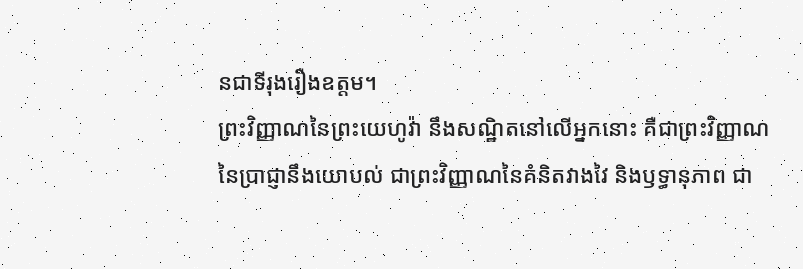នជាទីរុងរឿងឧត្តម។
ព្រះវិញ្ញាណនៃព្រះយេហូវ៉ា នឹងសណ្ឋិតនៅលើអ្នកនោះ គឺជាព្រះវិញ្ញាណនៃប្រាជ្ញានឹងយោបល់ ជាព្រះវិញ្ញាណនៃគំនិតវាងវៃ និងឫទ្ធានុភាព ជា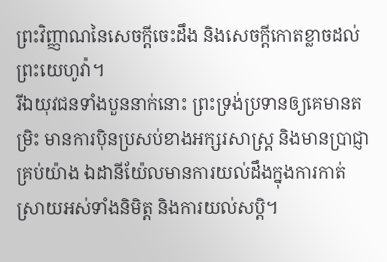ព្រះវិញ្ញាណនៃសេចក្ដីចេះដឹង និងសេចក្ដីកោតខ្លាចដល់ព្រះយេហូវ៉ា។
រីឯយុវជនទាំងបួននាក់នោះ ព្រះទ្រង់ប្រទានឲ្យគេមានតម្រិះ មានការប៉ិនប្រសប់ខាងអក្សរសាស្ត្រ និងមានប្រាជ្ញាគ្រប់យ៉ាង ឯដានីយ៉ែលមានការយល់ដឹងក្នុងការកាត់ស្រាយអស់ទាំងនិមិត្ត និងការយល់សប្តិ។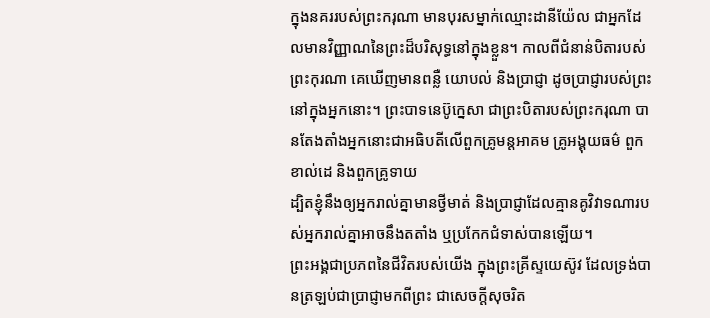ក្នុងនគររបស់ព្រះករុណា មានបុរសម្នាក់ឈ្មោះដានីយ៉ែល ជាអ្នកដែលមានវិញ្ញាណនៃព្រះដ៏បរិសុទ្ធនៅក្នុងខ្លួន។ កាលពីជំនាន់បិតារបស់ព្រះកុរណា គេឃើញមានពន្លឺ យោបល់ និងប្រាជ្ញា ដូចប្រាជ្ញារបស់ព្រះនៅក្នុងអ្នកនោះ។ ព្រះបាទនេប៊ូក្នេសា ជាព្រះបិតារបស់ព្រះករុណា បានតែងតាំងអ្នកនោះជាអធិបតីលើពួកគ្រូមន្តអាគម គ្រូអង្គុយធម៌ ពួកខាល់ដេ និងពួកគ្រូទាយ
ដ្បិតខ្ញុំនឹងឲ្យអ្នករាល់គ្នាមានថ្វីមាត់ និងប្រាជ្ញាដែលគ្មានគូវិវាទណារបស់អ្នករាល់គ្នាអាចនឹងតតាំង ឬប្រកែកជំទាស់បានឡើយ។
ព្រះអង្គជាប្រភពនៃជីវិតរបស់យើង ក្នុងព្រះគ្រីស្ទយេស៊ូវ ដែលទ្រង់បានត្រឡប់ជាប្រាជ្ញាមកពីព្រះ ជាសេចក្តីសុចរិត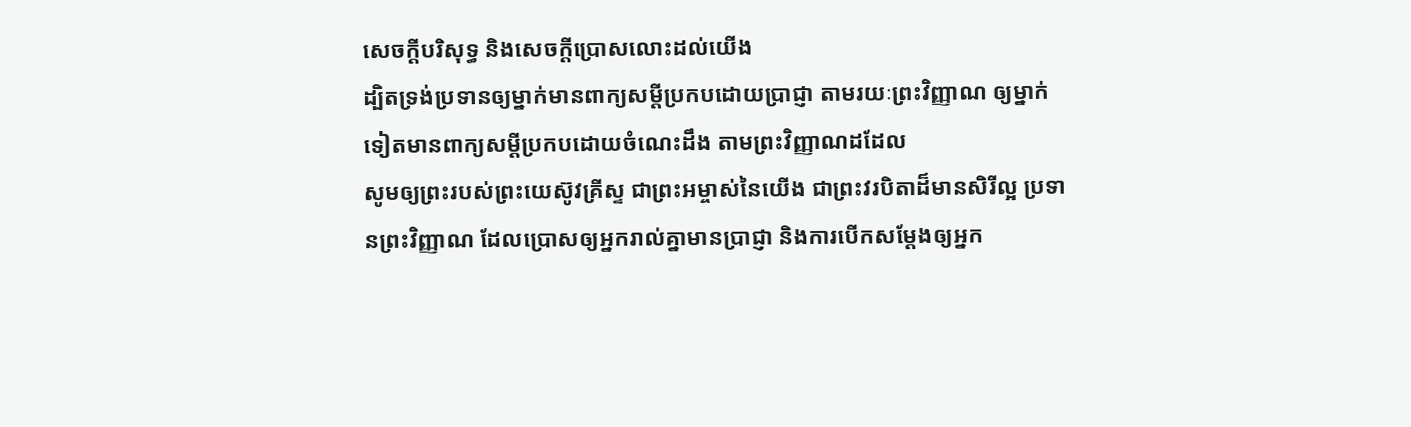សេចក្តីបរិសុទ្ធ និងសេចក្តីប្រោសលោះដល់យើង
ដ្បិតទ្រង់ប្រទានឲ្យម្នាក់មានពាក្យសម្ដីប្រកបដោយប្រាជ្ញា តាមរយៈព្រះវិញ្ញាណ ឲ្យម្នាក់ទៀតមានពាក្យសម្ដីប្រកបដោយចំណេះដឹង តាមព្រះវិញ្ញាណដដែល
សូមឲ្យព្រះរបស់ព្រះយេស៊ូវគ្រីស្ទ ជាព្រះអម្ចាស់នៃយើង ជាព្រះវរបិតាដ៏មានសិរីល្អ ប្រទានព្រះវិញ្ញាណ ដែលប្រោសឲ្យអ្នករាល់គ្នាមានប្រាជ្ញា និងការបើកសម្ដែងឲ្យអ្នក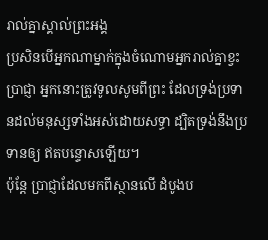រាល់គ្នាស្គាល់ព្រះអង្គ
ប្រសិនបើអ្នកណាម្នាក់ក្នុងចំណោមអ្នករាល់គ្នាខ្វះប្រាជ្ញា អ្នកនោះត្រូវទូលសូមពីព្រះ ដែលទ្រង់ប្រទានដល់មនុស្សទាំងអស់ដោយសទ្ធា ដ្បិតទ្រង់នឹងប្រទានឲ្យ ឥតបន្ទោសឡើយ។
ប៉ុន្តែ ប្រាជ្ញាដែលមកពីស្ថានលើ ដំបូងប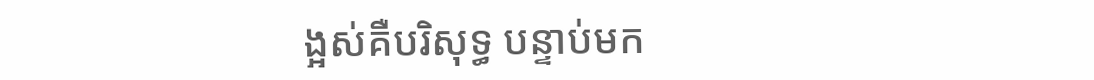ង្អស់គឺបរិសុទ្ធ បន្ទាប់មក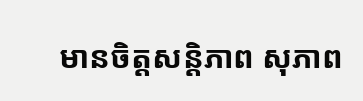មានចិត្តសន្តិភាព សុភាព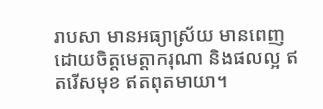រាបសា មានអធ្យាស្រ័យ មានពេញដោយចិត្តមេត្តាករុណា និងផលល្អ ឥតរើសមុខ ឥតពុតមាយា។